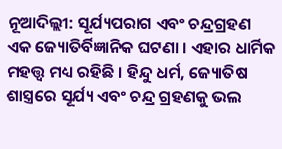ନୂଆଦିଲ୍ଲୀ: ସୂର୍ଯ୍ୟପରାଗ ଏବଂ ଚନ୍ଦ୍ରଗ୍ରହଣ ଏକ ଜ୍ୟୋତିର୍ବିଜ୍ଞାନିକ ଘଟଣା । ଏହାର ଧାର୍ମିକ ମହତ୍ତ୍ୱ ମଧ୍ୟ ରହିଛି । ହିନ୍ଦୁ ଧର୍ମ, ଜ୍ୟୋତିଷ ଶାସ୍ତ୍ରରେ ସୂର୍ଯ୍ୟ ଏବଂ ଚନ୍ଦ୍ର ଗ୍ରହଣକୁ ଭଲ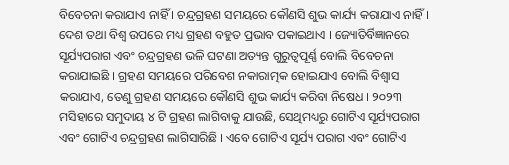ବିବେଚନା କରାଯାଏ ନାହିଁ । ଚନ୍ଦ୍ରଗ୍ରହଣ ସମୟରେ କୌଣସି ଶୁଭ କାର୍ଯ୍ୟ କରାଯାଏ ନାହିଁ । ଦେଶ ତଥା ବିଶ୍ୱ ଉପରେ ମଧ୍ୟ ଗ୍ରହଣ ବହୁତ ପ୍ରଭାବ ପକାଇଥାଏ । ଜ୍ୟୋତିର୍ବିଜ୍ଞାନରେ ସୂର୍ଯ୍ୟପରାଗ ଏବଂ ଚନ୍ଦ୍ରଗ୍ରହଣ ଭଳି ଘଟଣା ଅତ୍ୟନ୍ତ ଗୁରୁତ୍ୱପୂର୍ଣ୍ଣ ବୋଲି ବିବେଚନା କରାଯାଇଛି । ଗ୍ରହଣ ସମୟରେ ପରିବେଶ ନକାରାତ୍ମକ ହୋଇଯାଏ ବୋଲି ବିଶ୍ୱାସ କରାଯାଏ, ତେଣୁ ଗ୍ରହଣ ସମୟରେ କୌଣସି ଶୁଭ କାର୍ଯ୍ୟ କରିବା ନିଷେଧ । ୨୦୨୩ ମସିହାରେ ସମୁଦାୟ ୪ ଟି ଗ୍ରହଣ ଲାଗିବାକୁ ଯାଉଛି, ସେଥିମଧ୍ୟରୁ ଗୋଟିଏ ସୂର୍ଯ୍ୟପରାଗ ଏବଂ ଗୋଟିଏ ଚନ୍ଦ୍ରଗ୍ରହଣ ଲାଗିସାରିଛି । ଏବେ ଗୋଟିଏ ସୂର୍ଯ୍ୟ ପରାଗ ଏବଂ ଗୋଟିଏ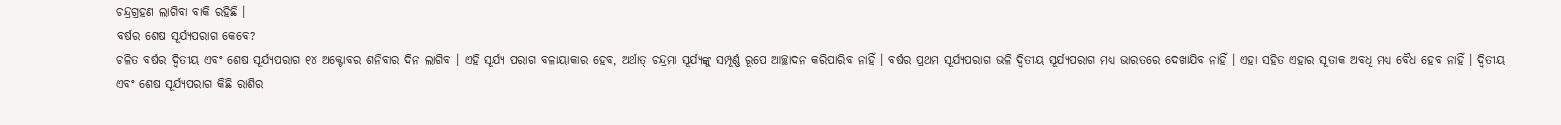ଚନ୍ଦ୍ରଗ୍ରହଣ ଲାଗିବା ବାକି ରହିଛି ।
ବର୍ଷର ଶେଷ ସୂର୍ଯ୍ୟପରାଗ କେବେ?
ଚଳିତ ବର୍ଷର ଦ୍ୱିତୀୟ ଏବଂ ଶେଷ ସୂର୍ଯ୍ୟପରାଗ ୧୪ ଅକ୍ଟୋବର ଶନିବାର ଦିନ ଲାଗିବ । ଏହି ସୂର୍ଯ୍ୟ ପରାଗ ବଳାୟାକାର ହେବ, ଅର୍ଥାତ୍ ଚନ୍ଦ୍ରମା ସୂର୍ଯ୍ୟଙ୍କୁ ସମ୍ପୂର୍ଣ୍ଣ ରୂପେ ଆଚ୍ଛାଦନ କରିପାରିବ ନାହିଁ । ବର୍ଷର ପ୍ରଥମ ସୂର୍ଯ୍ୟପରାଗ ଭଳି ଦ୍ୱିତୀୟ ସୂର୍ଯ୍ୟପରାଗ ମଧ୍ୟ ଭାରତରେ ଦେଖାଯିବ ନାହିଁ । ଏହା ସହିତ ଏହାର ସୂତାକ ଅବଧି ମଧ୍ୟ ବୈଧ ହେବ ନାହିଁ । ଦ୍ୱିତୀୟ ଏବଂ ଶେଷ ସୂର୍ଯ୍ୟପରାଗ କିଛି ରାଶିର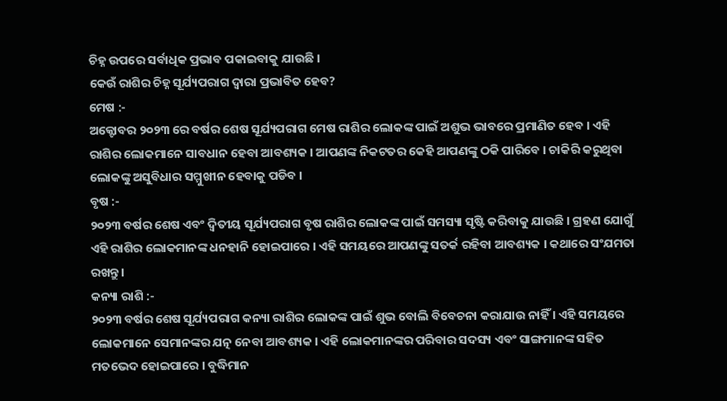ଚିହ୍ନ ଉପରେ ସର୍ବାଧିକ ପ୍ରଭାବ ପକାଇବାକୁ ଯାଉଛି ।
କେଉଁ ରାଶିର ଚିହ୍ନ ସୂର୍ଯ୍ୟପରାଗ ଦ୍ୱାରା ପ୍ରଭାବିତ ହେବ?
ମେଷ :-
ଅକ୍ଟୋବର ୨୦୨୩ ରେ ବର୍ଷର ଶେଷ ସୂର୍ଯ୍ୟପରାଗ ମେଷ ରାଶିର ଲୋକଙ୍କ ପାଇଁ ଅଶୁଭ ଭାବରେ ପ୍ରମାଣିତ ହେବ । ଏହି ରାଶିର ଲୋକମାନେ ସାବଧାନ ହେବା ଆବଶ୍ୟକ । ଆପଣଙ୍କ ନିକଟତର କେହି ଆପଣଙ୍କୁ ଠକି ପାରିବେ । ଚାକିରି କରୁଥିବା ଲୋକଙ୍କୁ ଅସୁବିଧାର ସମ୍ମୁଖୀନ ହେବାକୁ ପଡିବ ।
ବୃଷ :-
୨୦୨୩ ବର୍ଷର ଶେଷ ଏବଂ ଦ୍ୱିତୀୟ ସୂର୍ଯ୍ୟପରାଗ ବୃଷ ରାଶିର ଲୋକଙ୍କ ପାଇଁ ସମସ୍ୟା ସୃଷ୍ଟି କରିବାକୁ ଯାଉଛି । ଗ୍ରହଣ ଯୋଗୁଁ ଏହି ରାଶିର ଲୋକମାନଙ୍କ ଧନହାନି ହୋଇପାରେ । ଏହି ସମୟରେ ଆପଣଙ୍କୁ ସତର୍କ ରହିବା ଆବଶ୍ୟକ । କଥାରେ ସଂଯମତା ରଖନ୍ତୁ ।
କନ୍ୟା ରାଶି :-
୨୦୨୩ ବର୍ଷର ଶେଷ ସୂର୍ଯ୍ୟପରାଗ କନ୍ୟା ରାଶିର ଲୋକଙ୍କ ପାଇଁ ଶୁଭ ବୋଲି ବିବେଚନା କରାଯାଉ ନାହିଁ । ଏହି ସମୟରେ ଲୋକମାନେ ସେମାନଙ୍କର ଯତ୍ନ ନେବା ଆବଶ୍ୟକ । ଏହି ଲୋକମାନଙ୍କର ପରିବାର ସଦସ୍ୟ ଏବଂ ସାଙ୍ଗମାନଙ୍କ ସହିତ ମତଭେଦ ହୋଇପାରେ । ବୁଦ୍ଧିମାନ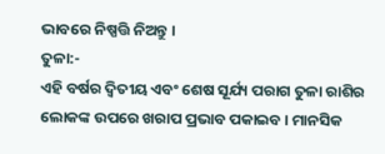ଭାବରେ ନିଷ୍ପତ୍ତି ନିଅନ୍ତୁ ।
ତୁଳା:-
ଏହି ବର୍ଷର ଦ୍ୱିତୀୟ ଏବଂ ଶେଷ ସୂର୍ଯ୍ୟ ପରାଗ ତୁଳା ରାଶିର ଲୋକଙ୍କ ଉପରେ ଖରାପ ପ୍ରଭାବ ପକାଇବ । ମାନସିକ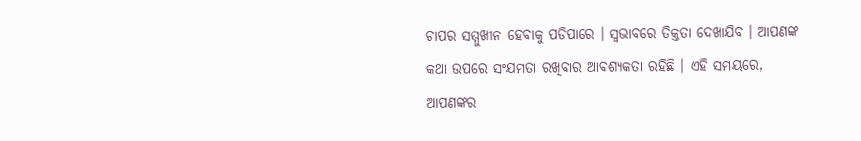ଚାପର ସମ୍ମୁଖୀନ ହେବାକୁ ପଡିପାରେ । ସ୍ୱଭାବରେ ତିକ୍ତତା ଦେଖାଯିବ । ଆପଣଙ୍କ କଥା ଉପରେ ସଂଯମତା ରଖିବାର ଆବଶ୍ୟକତା ରହିଛି । ଏହି ସମୟରେ, ଆପଣଙ୍କର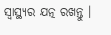ସ୍ୱାସ୍ଥ୍ୟର ଯତ୍ନ ରଖନ୍ତୁ ।